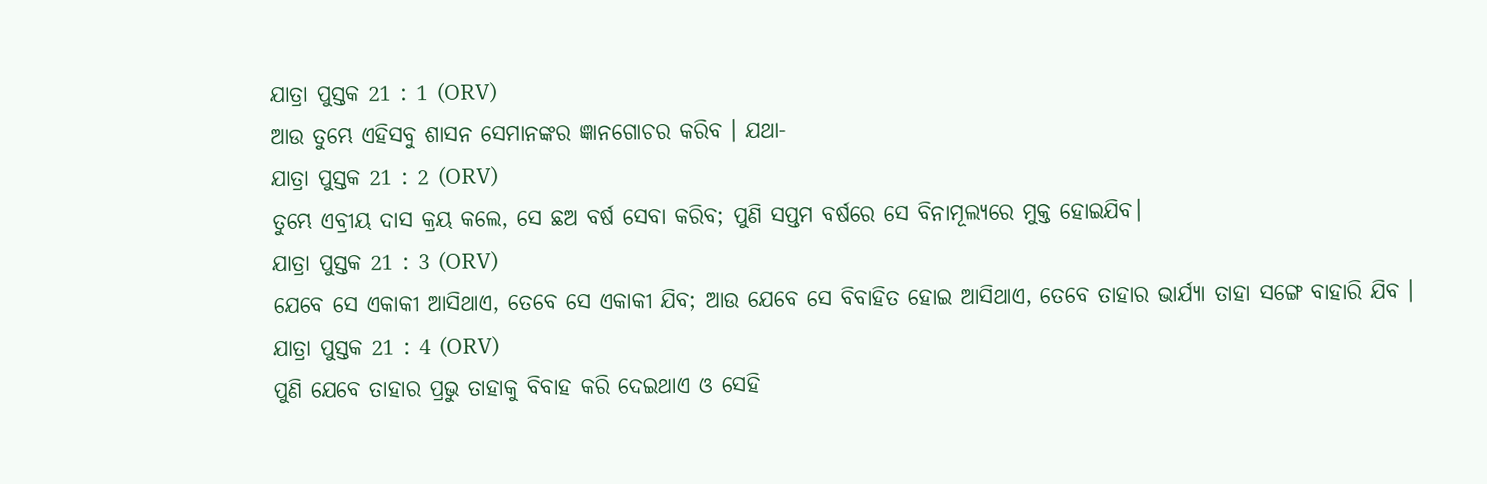ଯାତ୍ରା ପୁସ୍ତକ 21 : 1 (ORV)
ଆଉ ତୁମ୍ଭେ ଏହିସବୁ ଶାସନ ସେମାନଙ୍କର ଜ୍ଞାନଗୋଚର କରିବ । ଯଥା-
ଯାତ୍ରା ପୁସ୍ତକ 21 : 2 (ORV)
ତୁମ୍ଭେ ଏବ୍ରୀୟ ଦାସ କ୍ରୟ କଲେ, ସେ ଛଅ ବର୍ଷ ସେବା କରିବ; ପୁଣି ସପ୍ତମ ବର୍ଷରେ ସେ ବିନାମୂଲ୍ୟରେ ମୁକ୍ତ ହୋଇଯିବ।
ଯାତ୍ରା ପୁସ୍ତକ 21 : 3 (ORV)
ଯେବେ ସେ ଏକାକୀ ଆସିଥାଏ, ତେବେ ସେ ଏକାକୀ ଯିବ; ଆଉ ଯେବେ ସେ ବିବାହିତ ହୋଇ ଆସିଥାଏ, ତେବେ ତାହାର ଭାର୍ଯ୍ୟା ତାହା ସଙ୍ଗେ ବାହାରି ଯିବ ।
ଯାତ୍ରା ପୁସ୍ତକ 21 : 4 (ORV)
ପୁଣି ଯେବେ ତାହାର ପ୍ରଭୁ ତାହାକୁ ବିବାହ କରି ଦେଇଥାଏ ଓ ସେହି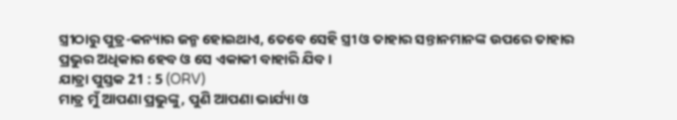ସ୍ତ୍ରୀଠାରୁ ପୁତ୍ର-କନ୍ୟାର ଜନ୍ମ ହୋଇଥାଏ, ତେବେ ସେହି ସ୍ତ୍ରୀ ଓ ତାହାର ସନ୍ତାନମାନଙ୍କ ଉପରେ ତାହାର ପ୍ରଭୁର ଅଧିକାର ହେବ ଓ ସେ ଏକାକୀ ବାହାରି ଯିବ ।
ଯାତ୍ରା ପୁସ୍ତକ 21 : 5 (ORV)
ମାତ୍ର ମୁଁ ଆପଣା ପ୍ରଭୁଙ୍କୁ, ପୁଣି ଆପଣା ଭାର୍ଯ୍ୟା ଓ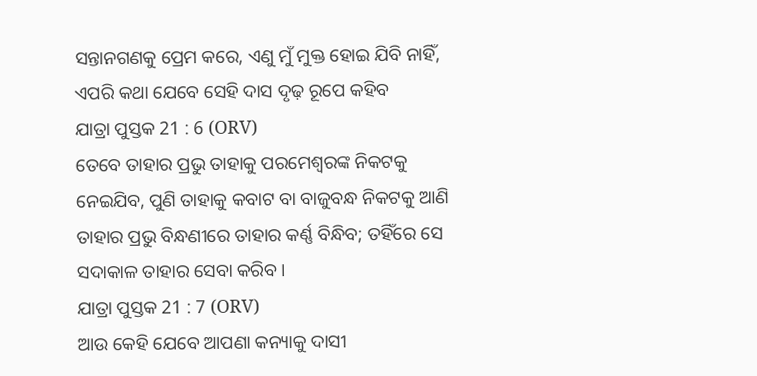ସନ୍ତାନଗଣକୁ ପ୍ରେମ କରେ, ଏଣୁ ମୁଁ ମୁକ୍ତ ହୋଇ ଯିବି ନାହିଁ, ଏପରି କଥା ଯେବେ ସେହି ଦାସ ଦୃଢ଼ ରୂପେ କହିବ
ଯାତ୍ରା ପୁସ୍ତକ 21 : 6 (ORV)
ତେବେ ତାହାର ପ୍ରଭୁ ତାହାକୁ ପରମେଶ୍ଵରଙ୍କ ନିକଟକୁ ନେଇଯିବ, ପୁଣି ତାହାକୁ କବାଟ ବା ବାଜୁବନ୍ଧ ନିକଟକୁ ଆଣି ତାହାର ପ୍ରଭୁ ବିନ୍ଧଣୀରେ ତାହାର କର୍ଣ୍ଣ ବିନ୍ଧିବ; ତହିଁରେ ସେ ସଦାକାଳ ତାହାର ସେବା କରିବ ।
ଯାତ୍ରା ପୁସ୍ତକ 21 : 7 (ORV)
ଆଉ କେହି ଯେବେ ଆପଣା କନ୍ୟାକୁ ଦାସୀ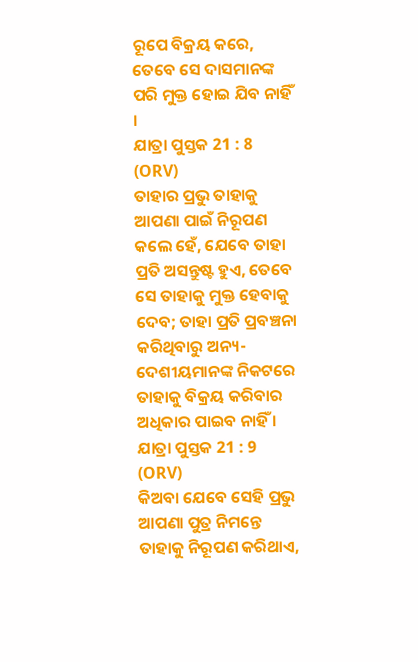ରୂପେ ବିକ୍ରୟ କରେ, ତେବେ ସେ ଦାସମାନଙ୍କ ପରି ମୁକ୍ତ ହୋଇ ଯିବ ନାହିଁ ।
ଯାତ୍ରା ପୁସ୍ତକ 21 : 8 (ORV)
ତାହାର ପ୍ରଭୁ ତାହାକୁ ଆପଣା ପାଇଁ ନିରୂପଣ କଲେ ହେଁ, ଯେବେ ତାହା ପ୍ରତି ଅସନ୍ତୁଷ୍ଟ ହୁଏ, ତେବେ ସେ ତାହାକୁ ମୁକ୍ତ ହେବାକୁ ଦେବ; ତାହା ପ୍ରତି ପ୍ରବଞ୍ଚନା କରିଥିବାରୁ ଅନ୍ୟ-ଦେଶୀୟମାନଙ୍କ ନିକଟରେ ତାହାକୁ ବିକ୍ରୟ କରିବାର ଅଧିକାର ପାଇବ ନାହିଁ ।
ଯାତ୍ରା ପୁସ୍ତକ 21 : 9 (ORV)
କିଅବା ଯେବେ ସେହି ପ୍ରଭୁ ଆପଣା ପୁତ୍ର ନିମନ୍ତେ ତାହାକୁ ନିରୂପଣ କରିଥାଏ,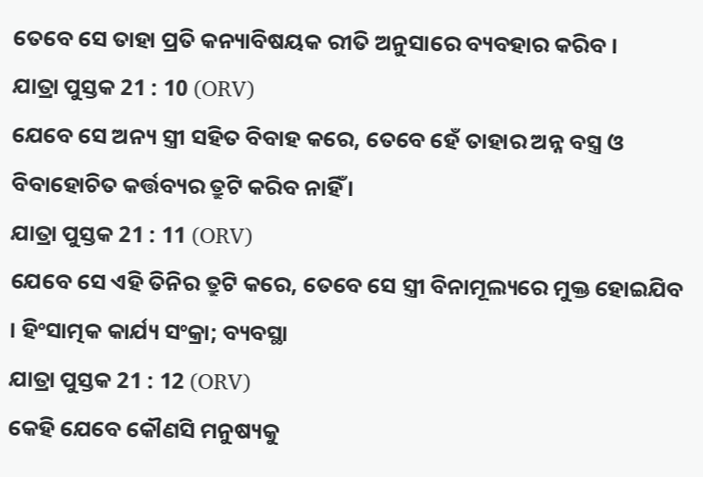ତେବେ ସେ ତାହା ପ୍ରତି କନ୍ୟାବିଷୟକ ରୀତି ଅନୁସାରେ ବ୍ୟବହାର କରିବ ।
ଯାତ୍ରା ପୁସ୍ତକ 21 : 10 (ORV)
ଯେବେ ସେ ଅନ୍ୟ ସ୍ତ୍ରୀ ସହିତ ବିବାହ କରେ, ତେବେ ହେଁ ତାହାର ଅନ୍ନ ବସ୍ତ୍ର ଓ ବିବାହୋଚିତ କର୍ତ୍ତବ୍ୟର ତ୍ରୁଟି କରିବ ନାହିଁ ।
ଯାତ୍ରା ପୁସ୍ତକ 21 : 11 (ORV)
ଯେବେ ସେ ଏହି ତିନିର ତ୍ରୁଟି କରେ, ତେବେ ସେ ସ୍ତ୍ରୀ ବିନାମୂଲ୍ୟରେ ମୁକ୍ତ ହୋଇଯିବ । ହିଂସାତ୍ମକ କାର୍ଯ୍ୟ ସଂକ୍ରା; ବ୍ୟବସ୍ଥା
ଯାତ୍ରା ପୁସ୍ତକ 21 : 12 (ORV)
କେହି ଯେବେ କୌଣସି ମନୁଷ୍ୟକୁ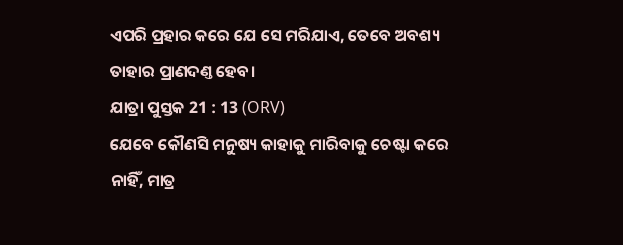ଏପରି ପ୍ରହାର କରେ ଯେ ସେ ମରିଯାଏ, ତେବେ ଅବଶ୍ୟ ତାହାର ପ୍ରାଣଦଣ୍ତ ହେବ।
ଯାତ୍ରା ପୁସ୍ତକ 21 : 13 (ORV)
ଯେବେ କୌଣସି ମନୁଷ୍ୟ କାହାକୁ ମାରିବାକୁ ଚେଷ୍ଟା କରେ ନାହିଁ, ମାତ୍ର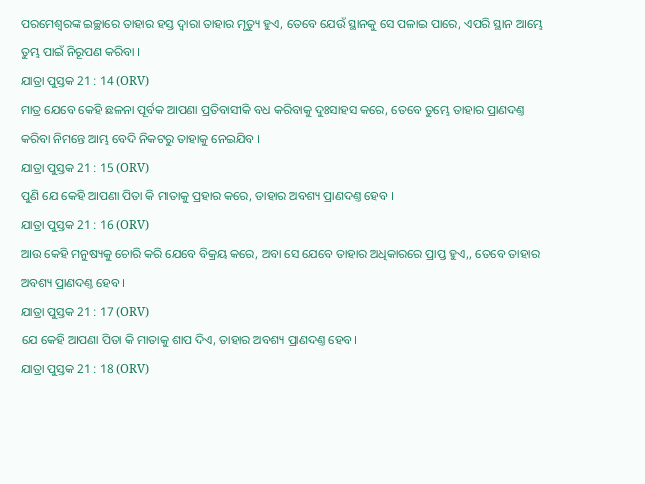ପରମେଶ୍ଵରଙ୍କ ଇଚ୍ଛାରେ ତାହାର ହସ୍ତ ଦ୍ଵାରା ତାହାର ମୃତ୍ୟୁ ହୁଏ, ତେବେ ଯେଉଁ ସ୍ଥାନକୁ ସେ ପଳାଇ ପାରେ, ଏପରି ସ୍ଥାନ ଆମ୍ଭେ ତୁମ୍ଭ ପାଇଁ ନିରୂପଣ କରିବା ।
ଯାତ୍ରା ପୁସ୍ତକ 21 : 14 (ORV)
ମାତ୍ର ଯେବେ କେହି ଛଳନା ପୂର୍ବକ ଆପଣା ପ୍ରତିବାସୀକି ବଧ କରିବାକୁ ଦୁଃସାହସ କରେ, ତେବେ ତୁମ୍ଭେ ତାହାର ପ୍ରାଣଦଣ୍ତ କରିବା ନିମନ୍ତେ ଆମ୍ଭ ବେଦି ନିକଟରୁ ତାହାକୁ ନେଇଯିବ ।
ଯାତ୍ରା ପୁସ୍ତକ 21 : 15 (ORV)
ପୁଣି ଯେ କେହି ଆପଣା ପିତା କି ମାତାକୁ ପ୍ରହାର କରେ, ତାହାର ଅବଶ୍ୟ ପ୍ରାଣଦଣ୍ତ ହେବ ।
ଯାତ୍ରା ପୁସ୍ତକ 21 : 16 (ORV)
ଆଉ କେହି ମନୁଷ୍ୟକୁ ଚୋରି କରି ଯେବେ ବିକ୍ରୟ କରେ, ଅବା ସେ ଯେବେ ତାହାର ଅଧିକାରରେ ପ୍ରାପ୍ତ ହୁଏ,, ତେବେ ତାହାର ଅବଶ୍ୟ ପ୍ରାଣଦଣ୍ତ ହେବ ।
ଯାତ୍ରା ପୁସ୍ତକ 21 : 17 (ORV)
ଯେ କେହି ଆପଣା ପିତା କି ମାତାକୁ ଶାପ ଦିଏ, ତାହାର ଅବଶ୍ୟ ପ୍ରାଣଦଣ୍ତ ହେବ।
ଯାତ୍ରା ପୁସ୍ତକ 21 : 18 (ORV)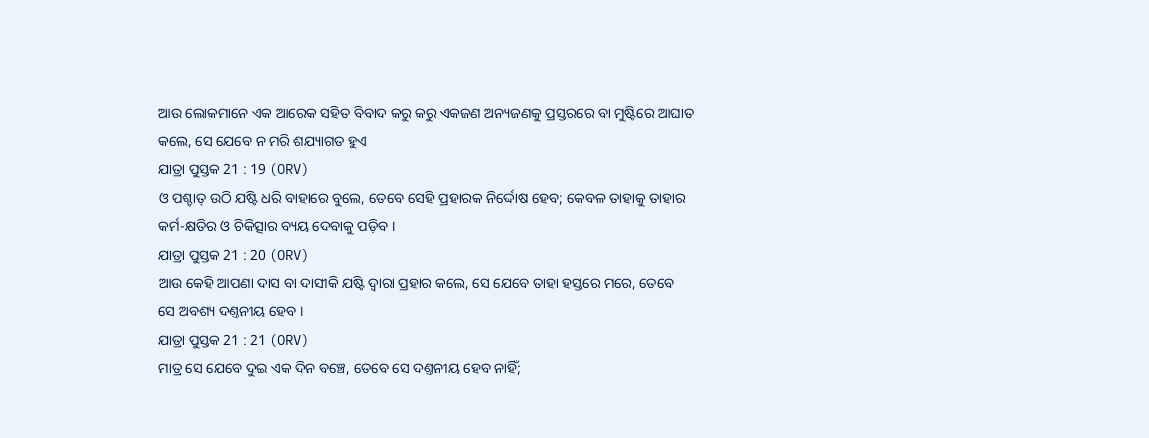ଆଉ ଲୋକମାନେ ଏକ ଆରେକ ସହିତ ବିବାଦ କରୁ କରୁ ଏକଜଣ ଅନ୍ୟଜଣକୁ ପ୍ରସ୍ତରରେ ବା ମୁଷ୍ଟିରେ ଆଘାତ କଲେ, ସେ ଯେବେ ନ ମରି ଶଯ୍ୟାଗତ ହୁଏ
ଯାତ୍ରା ପୁସ୍ତକ 21 : 19 (ORV)
ଓ ପଶ୍ଚାତ୍ ଉଠି ଯଷ୍ଟି ଧରି ବାହାରେ ବୁଲେ, ତେବେ ସେହି ପ୍ରହାରକ ନିର୍ଦ୍ଦୋଷ ହେବ; କେବଳ ତାହାକୁ ତାହାର କର୍ମ-କ୍ଷତିର ଓ ଚିକିତ୍ସାର ବ୍ୟୟ ଦେବାକୁ ପଡ଼ିବ ।
ଯାତ୍ରା ପୁସ୍ତକ 21 : 20 (ORV)
ଆଉ କେହି ଆପଣା ଦାସ ବା ଦାସୀକି ଯଷ୍ଟି ଦ୍ଵାରା ପ୍ରହାର କଲେ, ସେ ଯେବେ ତାହା ହସ୍ତରେ ମରେ, ତେବେ ସେ ଅବଶ୍ୟ ଦଣ୍ତନୀୟ ହେବ ।
ଯାତ୍ରା ପୁସ୍ତକ 21 : 21 (ORV)
ମାତ୍ର ସେ ଯେବେ ଦୁଇ ଏକ ଦିନ ବଞ୍ଚେ, ତେବେ ସେ ଦଣ୍ତନୀୟ ହେବ ନାହିଁ;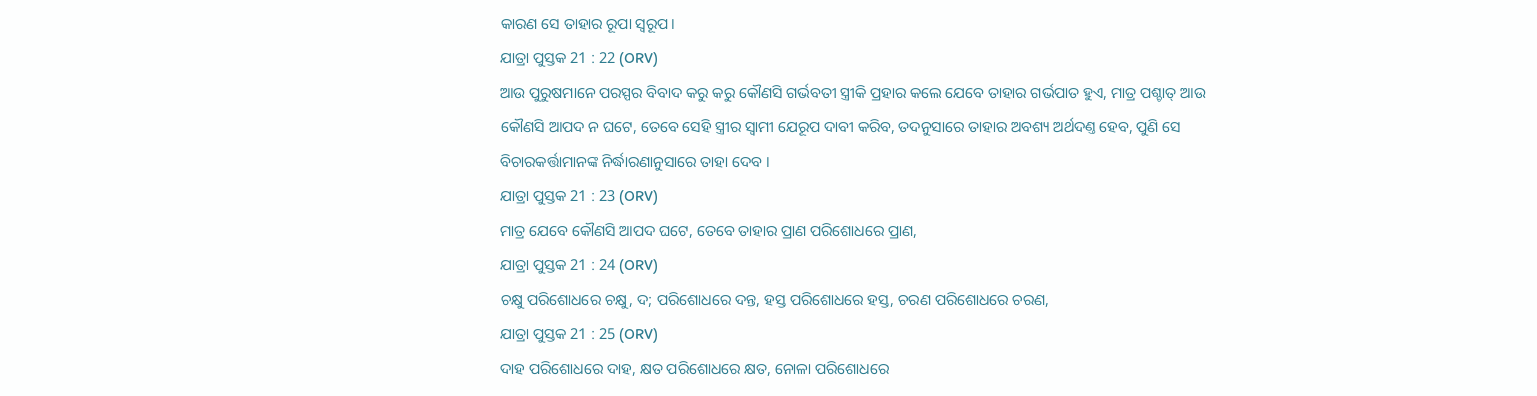କାରଣ ସେ ତାହାର ରୂପା ସ୍ଵରୂପ।
ଯାତ୍ରା ପୁସ୍ତକ 21 : 22 (ORV)
ଆଉ ପୁରୁଷମାନେ ପରସ୍ପର ବିବାଦ କରୁ କରୁ କୌଣସି ଗର୍ଭବତୀ ସ୍ତ୍ରୀକି ପ୍ରହାର କଲେ ଯେବେ ତାହାର ଗର୍ଭପାତ ହୁଏ, ମାତ୍ର ପଶ୍ଚାତ୍ ଆଉ କୌଣସି ଆପଦ ନ ଘଟେ, ତେବେ ସେହି ସ୍ତ୍ରୀର ସ୍ଵାମୀ ଯେରୂପ ଦାବୀ କରିବ, ତଦନୁସାରେ ତାହାର ଅବଶ୍ୟ ଅର୍ଥଦଣ୍ତ ହେବ, ପୁଣି ସେ ବିଚାରକର୍ତ୍ତାମାନଙ୍କ ନିର୍ଦ୍ଧାରଣାନୁସାରେ ତାହା ଦେବ ।
ଯାତ୍ରା ପୁସ୍ତକ 21 : 23 (ORV)
ମାତ୍ର ଯେବେ କୌଣସି ଆପଦ ଘଟେ, ତେବେ ତାହାର ପ୍ରାଣ ପରିଶୋଧରେ ପ୍ରାଣ,
ଯାତ୍ରା ପୁସ୍ତକ 21 : 24 (ORV)
ଚକ୍ଷୁ ପରିଶୋଧରେ ଚକ୍ଷୁ, ଦ; ପରିଶୋଧରେ ଦନ୍ତ, ହସ୍ତ ପରିଶୋଧରେ ହସ୍ତ, ଚରଣ ପରିଶୋଧରେ ଚରଣ,
ଯାତ୍ରା ପୁସ୍ତକ 21 : 25 (ORV)
ଦାହ ପରିଶୋଧରେ ଦାହ, କ୍ଷତ ପରିଶୋଧରେ କ୍ଷତ, ନୋଳା ପରିଶୋଧରେ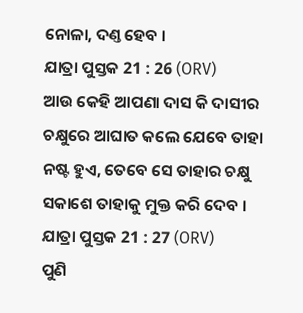ନୋଳା, ଦଣ୍ତ ହେବ ।
ଯାତ୍ରା ପୁସ୍ତକ 21 : 26 (ORV)
ଆଉ କେହି ଆପଣା ଦାସ କି ଦାସୀର ଚକ୍ଷୁରେ ଆଘାତ କଲେ ଯେବେ ତାହା ନଷ୍ଟ ହୁଏ, ତେବେ ସେ ତାହାର ଚକ୍ଷୁ ସକାଶେ ତାହାକୁ ମୁକ୍ତ କରି ଦେବ ।
ଯାତ୍ରା ପୁସ୍ତକ 21 : 27 (ORV)
ପୁଣି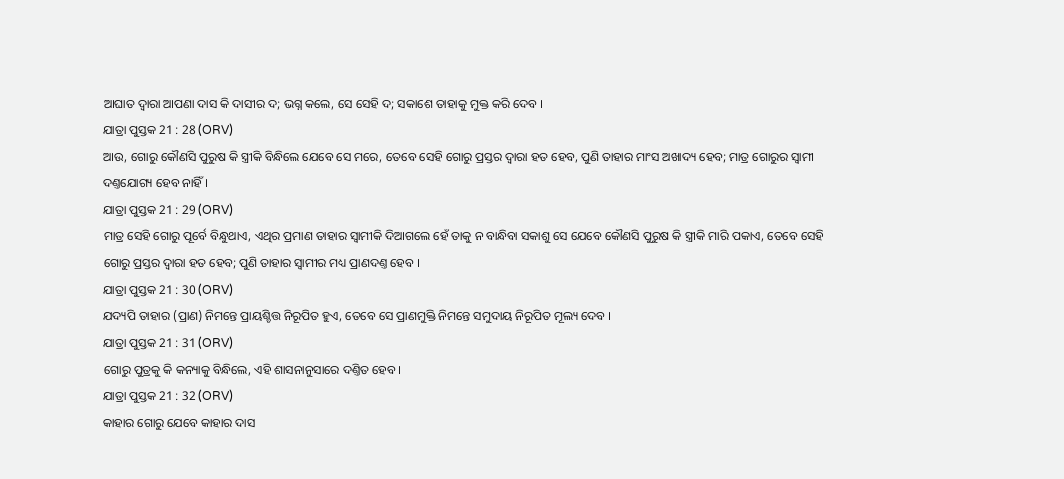ଆଘାତ ଦ୍ଵାରା ଆପଣା ଦାସ କି ଦାସୀର ଦ; ଭଗ୍ନ କଲେ, ସେ ସେହି ଦ; ସକାଶେ ତାହାକୁ ମୁକ୍ତ କରି ଦେବ ।
ଯାତ୍ରା ପୁସ୍ତକ 21 : 28 (ORV)
ଆଉ, ଗୋରୁ କୌଣସି ପୁରୁଷ କି ସ୍ତ୍ରୀକି ବିନ୍ଧିଲେ ଯେବେ ସେ ମରେ, ତେବେ ସେହି ଗୋରୁ ପ୍ରସ୍ତର ଦ୍ଵାରା ହତ ହେବ, ପୁଣି ତାହାର ମାଂସ ଅଖାଦ୍ୟ ହେବ; ମାତ୍ର ଗୋରୁର ସ୍ଵାମୀ ଦଣ୍ତଯୋଗ୍ୟ ହେବ ନାହିଁ ।
ଯାତ୍ରା ପୁସ୍ତକ 21 : 29 (ORV)
ମାତ୍ର ସେହି ଗୋରୁ ପୂର୍ବେ ବିନ୍ଧୁଥାଏ, ଏଥିର ପ୍ରମାଣ ତାହାର ସ୍ଵାମୀକି ଦିଆଗଲେ ହେଁ ତାକୁ ନ ବାନ୍ଧିବା ସକାଶୁ ସେ ଯେବେ କୌଣସି ପୁରୁଷ କି ସ୍ତ୍ରୀକି ମାରି ପକାଏ, ତେବେ ସେହି ଗୋରୁ ପ୍ରସ୍ତର ଦ୍ଵାରା ହତ ହେବ; ପୁଣି ତାହାର ସ୍ଵାମୀର ମଧ୍ୟ ପ୍ରାଣଦଣ୍ତ ହେବ ।
ଯାତ୍ରା ପୁସ୍ତକ 21 : 30 (ORV)
ଯଦ୍ୟପି ତାହାର (ପ୍ରାଣ) ନିମନ୍ତେ ପ୍ରାୟଶ୍ଚିତ୍ତ ନିରୂପିତ ହୁଏ, ତେବେ ସେ ପ୍ରାଣମୁକ୍ତି ନିମନ୍ତେ ସମୁଦାୟ ନିରୂପିତ ମୂଲ୍ୟ ଦେବ ।
ଯାତ୍ରା ପୁସ୍ତକ 21 : 31 (ORV)
ଗୋରୁ ପୁତ୍ରକୁ କି କନ୍ୟାକୁ ବିନ୍ଧିଲେ, ଏହି ଶାସନାନୁସାରେ ଦଣ୍ତିତ ହେବ ।
ଯାତ୍ରା ପୁସ୍ତକ 21 : 32 (ORV)
କାହାର ଗୋରୁ ଯେବେ କାହାର ଦାସ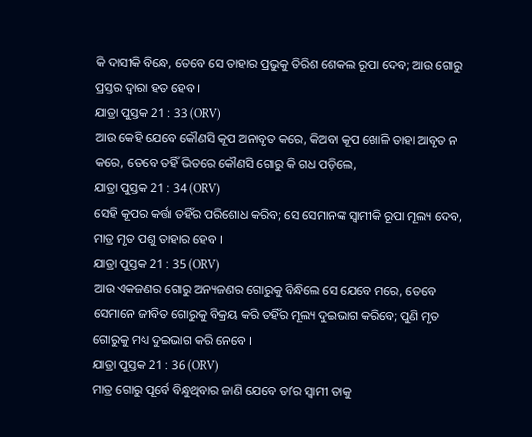କି ଦାସୀକି ବିନ୍ଧେ, ତେବେ ସେ ତାହାର ପ୍ରଭୁକୁ ତିରିଶ ଶେକଲ ରୂପା ଦେବ; ଆଉ ଗୋରୁ ପ୍ରସ୍ତର ଦ୍ଵାରା ହତ ହେବ ।
ଯାତ୍ରା ପୁସ୍ତକ 21 : 33 (ORV)
ଆଉ କେହି ଯେବେ କୌଣସି କୂପ ଅନାବୃତ କରେ, କିଅବା କୂପ ଖୋଳି ତାହା ଆବୃତ ନ କରେ, ତେବେ ତହିଁ ଭିତରେ କୌଣସି ଗୋରୁ କି ଗଧ ପଡ଼ିଲେ,
ଯାତ୍ରା ପୁସ୍ତକ 21 : 34 (ORV)
ସେହି କୂପର କର୍ତ୍ତା ତହିଁର ପରିଶୋଧ କରିବ; ସେ ସେମାନଙ୍କ ସ୍ଵାମୀକି ରୂପା ମୂଲ୍ୟ ଦେବ, ମାତ୍ର ମୃତ ପଶୁ ତାହାର ହେବ ।
ଯାତ୍ରା ପୁସ୍ତକ 21 : 35 (ORV)
ଆଉ ଏକଜଣର ଗୋରୁ ଅନ୍ୟଜଣର ଗୋରୁକୁ ବିନ୍ଧିଲେ ସେ ଯେବେ ମରେ, ତେବେ ସେମାନେ ଜୀବିତ ଗୋରୁକୁ ବିକ୍ରୟ କରି ତହିଁର ମୂଲ୍ୟ ଦୁଇଭାଗ କରିବେ; ପୁଣି ମୃତ ଗୋରୁକୁ ମଧ୍ୟ ଦୁଇଭାଗ କରି ନେବେ ।
ଯାତ୍ରା ପୁସ୍ତକ 21 : 36 (ORV)
ମାତ୍ର ଗୋରୁ ପୂର୍ବେ ବିନ୍ଧୁଥିବାର ଜାଣି ଯେବେ ତାʼର ସ୍ଵାମୀ ତାକୁ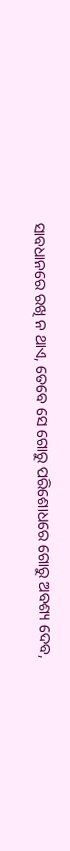ସାବଧାନରେ ରଖି ନ ଥାଏ, ତେବେ ସେ ଗୋରୁ ପରିଶୋଧରେ ଗୋରୁ ଅବଶ୍ୟ ଦେବ,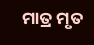ମାତ୍ର ମୃତ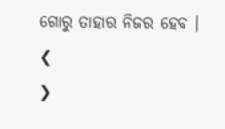ଗୋରୁ ତାହାର ନିଜର ହେବ ।
❮
❯